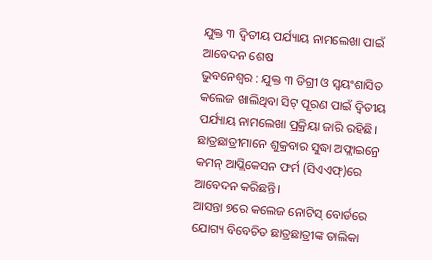ଯୁକ୍ତ ୩ ଦ୍ୱିତୀୟ ପର୍ଯ୍ୟାୟ ନାମଲେଖା ପାଇଁ ଆବେଦନ ଶେଷ
ଭୁବନେଶ୍ବର : ଯୁକ୍ତ ୩ ଡିଗ୍ରୀ ଓ ସ୍ୱୟଂଶାସିତ କଲେଜ ଖାଲିଥିବା ସିଟ୍ ପୂରଣ ପାଇଁ ଦ୍ୱିତୀୟ ପର୍ଯ୍ୟାୟ ନାମଲେଖା ପ୍ରକ୍ରିୟା ଜାରି ରହିଛି। ଛାତ୍ରଛାତ୍ରୀମାନେ ଶୁକ୍ରବାର ସୁଦ୍ଧା ଅଫ୍ଲାଇନ୍ରେ କମନ୍ ଆପ୍ଲିକେସନ ଫର୍ମ (ସିଏଏଫ୍)ରେ ଆବେଦନ କରିଛନ୍ତି।
ଆସନ୍ତା ୭ରେ କଲେଜ ନୋଟିସ୍ ବୋର୍ଡରେ ଯୋଗ୍ୟ ବିବେଚିତ ଛାତ୍ରଛାତ୍ରୀଙ୍କ ତାଲିକା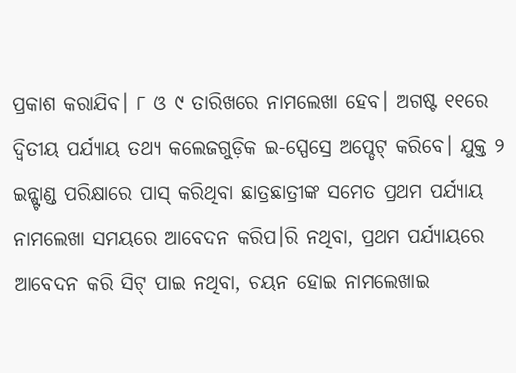ପ୍ରକାଶ କରାଯିବ। ୮ ଓ ୯ ତାରିଖରେ ନାମଲେଖା ହେବ। ଅଗଷ୍ଟ ୧୧ରେ ଦ୍ୱିତୀୟ ପର୍ଯ୍ୟାୟ ତଥ୍ୟ କଲେଜଗୁଡ଼ିକ ଇ-ସ୍ପେସ୍ରେ ଅପ୍ଡେଟ୍ କରିବେ। ଯୁକ୍ତ ୨ ଇନ୍ଷ୍ଟାଣ୍ଡ ପରିକ୍ଷାରେ ପାସ୍ କରିଥିବା ଛାତ୍ରଛାତ୍ରୀଙ୍କ ସମେତ ପ୍ରଥମ ପର୍ଯ୍ୟାୟ ନାମଲେଖା ସମୟରେ ଆବେଦନ କରିପ।ରି ନଥିବା, ପ୍ରଥମ ପର୍ଯ୍ୟାୟରେ ଆବେଦନ କରି ସିଟ୍ ପାଇ ନଥିବା, ଚୟନ ହୋଇ ନାମଲେଖାଇ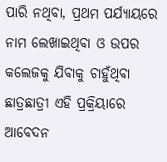ପାରି ନଥିବା, ପ୍ରଥମ ପର୍ଯ୍ୟାୟରେ ନାମ ଲେଖାଇଥିବା ଓ ଉପର କଲେଜକୁ ଯିବାକୁ ଚାହୁଁଥିବା ଛାତ୍ରଛାତ୍ରୀ ଏହି ପ୍ରକ୍ରିୟାରେ ଆବେଦନ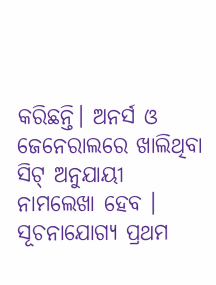କରିଛନ୍ତି। ଅନର୍ସ ଓ ଜେନେରାଲରେ ଖାଲିଥିବା ସିଟ୍ ଅନୁଯାୟୀ ନାମଲେଖା ହେବ । ସୂଚନାଯୋଗ୍ୟ ପ୍ରଥମ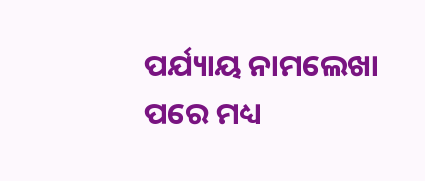ପର୍ଯ୍ୟାୟ ନାମଲେଖା ପରେ ମଧ୍ୟ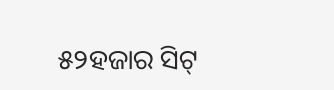୫୨ହଜାର ସିଟ୍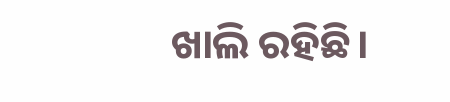ଖାଲି ରହିଛି।